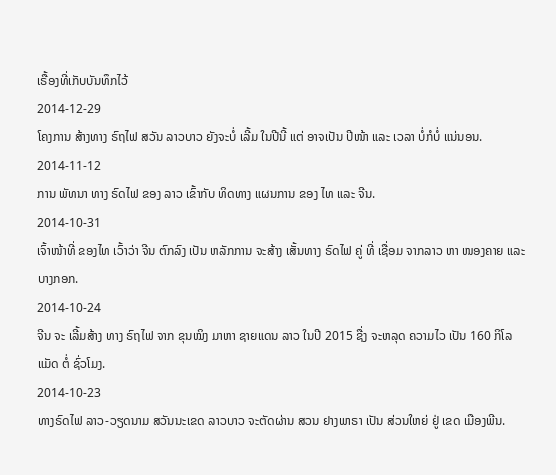ເຣື້ອງທີ່ເກັບບັນທຶກໄວ້
2014-12-29
ໂຄງການ ສ້າງທາງ ຣົຖໄຟ ສວັນ ລາວບາວ ຍັງຈະບໍ່ ເລີ້ມ ໃນປີນີ້ ແຕ່ ອາຈເປັນ ປີໜ້າ ແລະ ເວລາ ບໍ່ກໍບໍ່ ແນ່ນອນ.
2014-11-12
ການ ພັທນາ ທາງ ຣົດໄຟ ຂອງ ລາວ ເຂົ້າກັບ ທິດທາງ ແຜນການ ຂອງ ໄທ ແລະ ຈີນ.
2014-10-31
ເຈົ້າໜ້າທີ່ ຂອງໄທ ເວົ້າວ່າ ຈີນ ຕົກລົງ ເປັນ ຫລັກການ ຈະສ້າງ ເສັ້ນທາງ ຣົດໄຟ ຄູ່ ທີ່ ເຊື່ອມ ຈາກລາວ ຫາ ໜອງຄາຍ ແລະ ບາງກອກ.
2014-10-24
ຈີນ ຈະ ເລີ້ມສ້າງ ທາງ ຣົຖໄຟ ຈາກ ຂຸນໝິງ ມາຫາ ຊາຍແດນ ລາວ ໃນປີ 2015 ຊື່ງ ຈະຫລຸດ ຄວາມໄວ ເປັນ 160 ກິໂລແມັດ ຕໍ່ ຊົ່ວໂມງ.
2014-10-23
ທາງຣົດໄຟ ລາວ-ວຽດນາມ ສວັນນະເຂດ ລາວບາວ ຈະຕັດຜ່ານ ສວນ ຢາງພາຣາ ເປັນ ສ່ວນໃຫຍ່ ຢູ່ ເຂດ ເມືອງພີນ.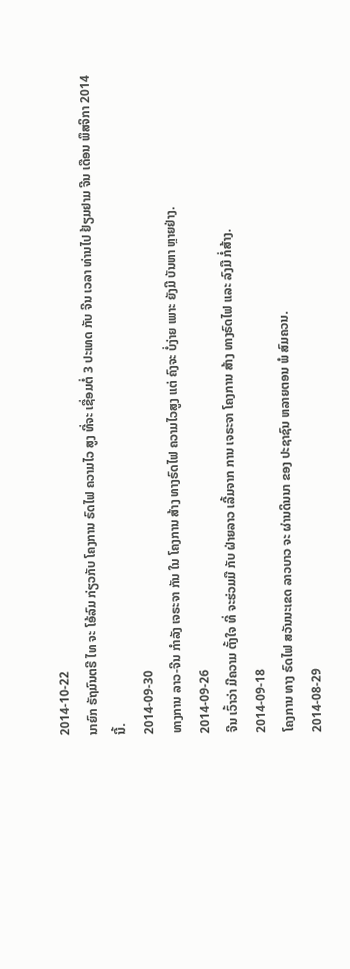2014-10-22
ນາຍົກ ຣັຖມົນຕຣີ ໄທ ຈະ ໂອ້ລົມ ກ່ຽວກັບ ໂຄງການ ຣົດໄຟ ຄວາມໄວ ສູງ ທີ່ຈະ ເຊື່ອມຕໍ່ 3 ປະເທດ ກັບ ຈີນ ເວລາ ທ່ານໄປ ຢ້ຽມຢາມ ຈີນ ເດືອນ ພຶສຈິກາ 2014 ນີ້.
2014-09-30
ທາງການ ລາວ-ຈີນ ກຳລັງ ເຈຣະຈາ ກັນ ໃນ ໂຄງການ ສ້າງ ທາງຣົດໄຟ ຄວາມໄວສູງ ແຕ່ ຄົງຈະ ບໍ່ງ່າຍ ເພາະ ຍັງມີ ບັນຫາ ຫຼາຍຢ່າງ.
2014-09-26
ຈີນ ເວົ້າວ່າ ມີຄວາມ ຕັ້ງໃຈ ທີ່ ຈະຮ່ວມມື ກັບ ຝ່າຍລາວ ເລີ້ມຈາກ ການ ເຈຣະຈາ ໂຄງການ ສ້າງ ທາງຣົດໄຟ ແລະ ລົງມື ກໍ່ສ້າງ.
2014-09-18
ໂຄງການ ທາງ ຣົດໄຟ ສວັນນະເຂດ ລາວບາວ ຈະ ຜ່ານດິນນາ ຂອງ ປະຊາຊົນ ຫລາຍຕອນ ພໍ ສົມຄວນ.
2014-08-29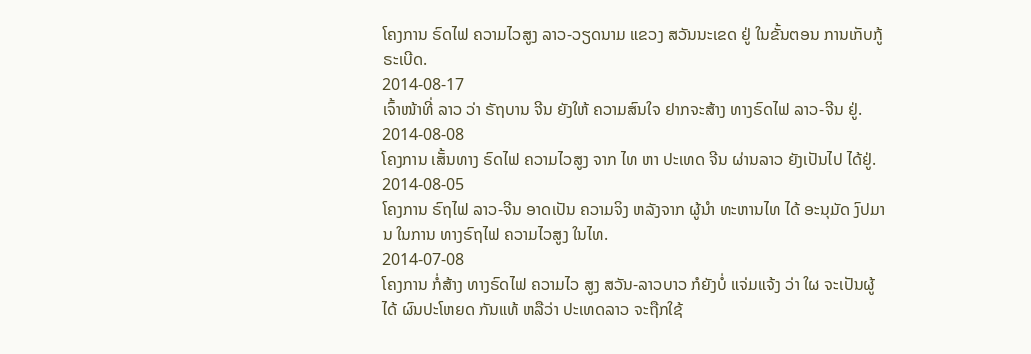ໂຄງການ ຣົດໄຟ ຄວາມໄວສູງ ລາວ-ວຽດນາມ ແຂວງ ສວັນນະເຂດ ຢູ່ ໃນຂັ້ນຕອນ ການເກັບກູ້ ຣະເບີດ.
2014-08-17
ເຈົ້າໜ້າທີ່ ລາວ ວ່າ ຣັຖບານ ຈີນ ຍັງໃຫ້ ຄວາມສົນໃຈ ຢາກຈະສ້າງ ທາງຣົດໄຟ ລາວ-ຈີນ ຢູ່.
2014-08-08
ໂຄງການ ເສັ້ນທາງ ຣົດໄຟ ຄວາມໄວສູງ ຈາກ ໄທ ຫາ ປະເທດ ຈີນ ຜ່ານລາວ ຍັງເປັນໄປ ໄດ້ຢູ່.
2014-08-05
ໂຄງການ ຣົຖໄຟ ລາວ-ຈີນ ອາດເປັນ ຄວາມຈິງ ຫລັງຈາກ ຜູ້ນຳ ທະຫານໄທ ໄດ້ ອະນຸມັດ ງົປມານ ໃນການ ທາງຣົຖໄຟ ຄວາມໄວສູງ ໃນໄທ.
2014-07-08
ໂຄງການ ກໍ່ສ້າງ ທາງຣົດໄຟ ຄວາມໄວ ສູງ ສວັນ-ລາວບາວ ກໍຍັງບໍ່ ແຈ່ມແຈ້ງ ວ່າ ໃຜ ຈະເປັນຜູ້ ໄດ້ ຜົນປະໂຫຍດ ກັນແທ້ ຫລືວ່າ ປະເທດລາວ ຈະຖືກໃຊ້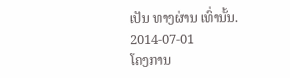ເປັນ ທາງຜ່ານ ເທົ່ານັ້ນ.
2014-07-01
ໂຄງການ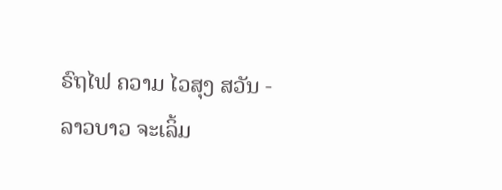ຣົຖໄຟ ຄວາມ ໄວສຸງ ສວັນ - ລາວບາວ ຈະເລິ້ມ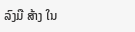ລົງມື ສ້າງ ໃນ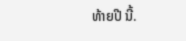ທ້າຍປີ ນີ້.